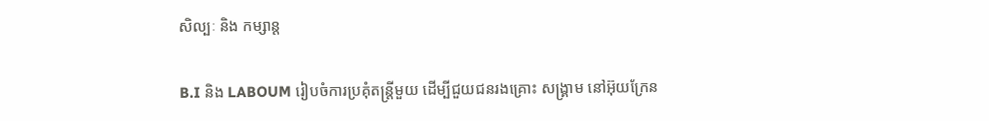សិល្បៈ និង កម្សាន្ត

B.I និង LABOUM រៀបចំការប្រគុំតន្ត្រីមួយ ដើម្បីជួយជនរងគ្រោះ សង្គ្រាម នៅអ៊ុយក្រែន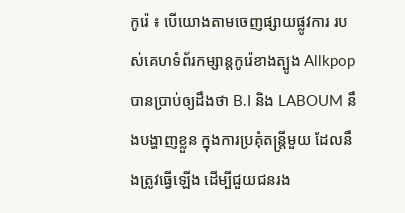កូរ៉េ ៖ បើយោងតាមចេញផ្សាយផ្លូវការ របស់គេហទំព័រកម្សាន្តកូរ៉េខាងត្បូង Allkpop បានប្រាប់ឲ្យដឹងថា B.I និង LABOUM នឹងបង្ហាញខ្លួន ក្នុងការប្រគុំតន្ត្រីមួយ ដែលនឹងត្រូវធ្វើឡើង ដើម្បីជួយជនរង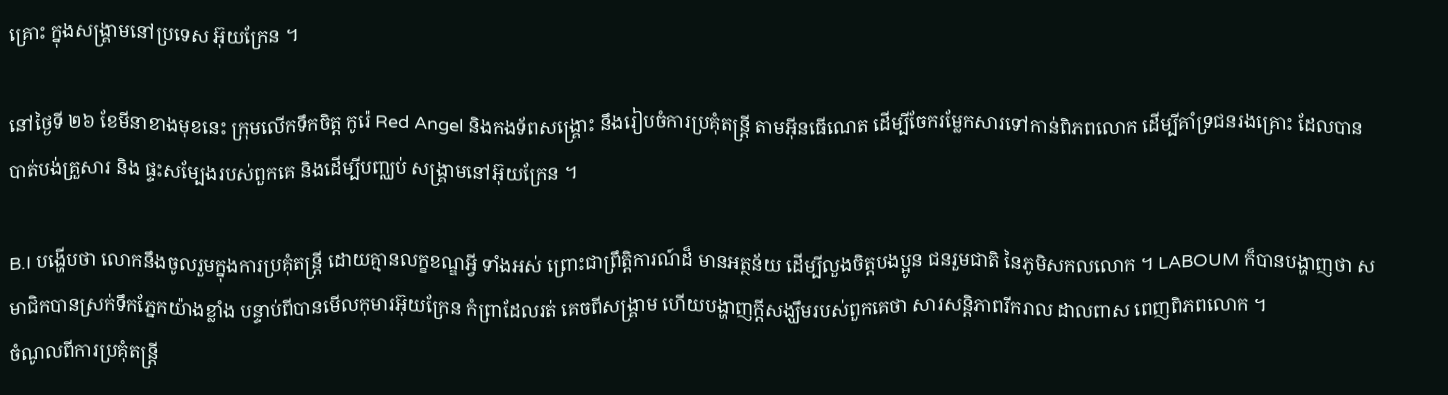គ្រោះ ក្នុងសង្គ្រាមនៅប្រទេស អ៊ុយក្រែន ។

នៅថ្ងៃទី ២៦ ខែមីនាខាងមុខនេះ ក្រុមលើកទឹកចិត្ត កូរ៉េ Red Angel និងកងទ័ពសង្គ្រោះ នឹងរៀបចំការប្រគុំតន្ត្រី តាមអ៊ីនធើណេត ដើម្បីចែករម្លែកសារទៅកាន់ពិភពលោក ដើម្បីគាំទ្រជនរងគ្រោះ ដែលបានបាត់បង់គ្រួសារ និង ផ្ទះសម្បែងរបស់ពួកគេ និងដើម្បីបញ្ឈប់ សង្រ្គាមនៅអ៊ុយក្រែន ។

B.I បង្ហើបថា លោកនឹងចូលរួមក្នុងការប្រគុំតន្ត្រី ដោយគ្មានលក្ខខណ្ឌអ្វី ទាំងអស់ ព្រោះជាព្រឹត្តិការណ៍ដ៏ មានអត្ថន័យ ដើម្បីលួងចិត្តបងប្អូន ជនរួមជាតិ នៃភូមិសកលលោក ។ LABOUM ក៏បានបង្ហាញថា សមាជិកបានស្រក់ទឹកភ្នែកយ៉ាងខ្លាំង បន្ទាប់ពីបានមើលកុមារអ៊ុយក្រែន កំព្រាដែលរត់ គេចពីសង្គ្រាម ហើយបង្ហាញក្តីសង្ឃឹមរបស់ពួកគេថា សារសន្តិភាពរីករាល ដាលពាស ពេញពិភពលោក ។
ចំណូលពីការប្រគុំតន្ត្រី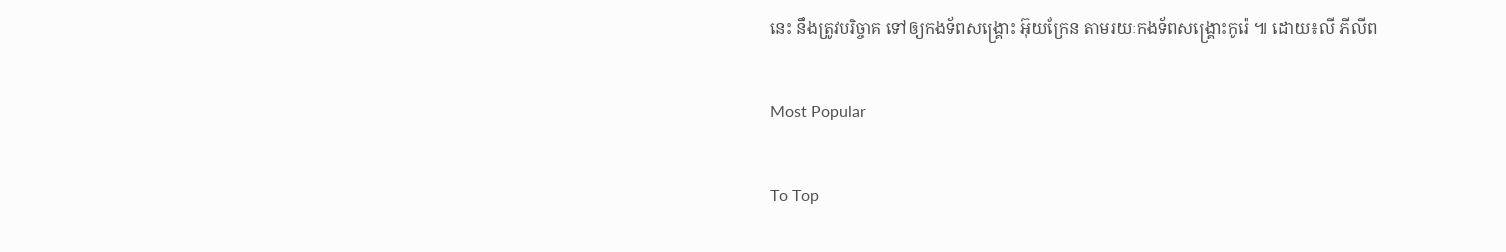នេះ នឹងត្រូវបរិច្ចាគ ទៅឲ្យកងទ័ពសង្គ្រោះ អ៊ុយក្រែន តាមរយៈកងទ័ពសង្គ្រោះកូរ៉េ ៕ ដោយ៖លី ភីលីព

Most Popular

To Top